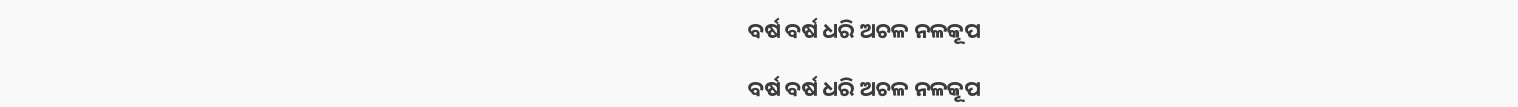ବର୍ଷ ବର୍ଷ ଧରି ଅଚଳ ନଳକୂପ

ବର୍ଷ ବର୍ଷ ଧରି ଅଚଳ ନଳକୂପ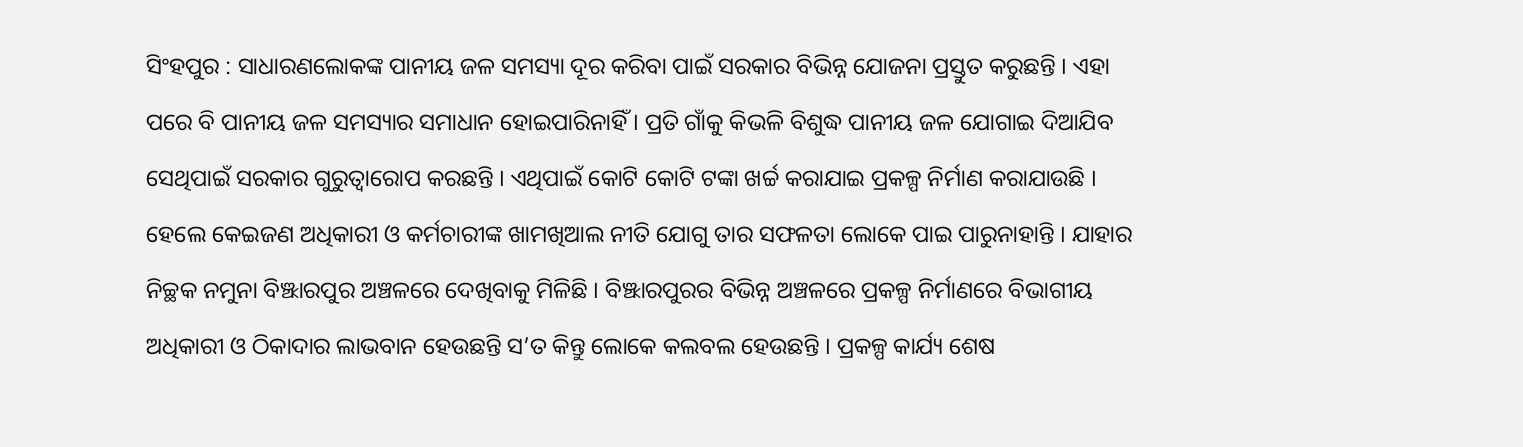ସିଂହପୁର : ସାଧାରଣଲୋକଙ୍କ ପାନୀୟ ଜଳ ସମସ୍ୟା ଦୂର କରିବା ପାଇଁ ସରକାର ବିଭିନ୍ନ ଯୋଜନା ପ୍ରସ୍ତୁତ କରୁଛନ୍ତି । ଏହା ପରେ ବି ପାନୀୟ ଜଳ ସମସ୍ୟାର ସମାଧାନ ହୋଇପାରିନାହିଁ । ପ୍ରତି ଗାଁକୁ କିଭଳି ବିଶୁଦ୍ଧ ପାନୀୟ ଜଳ ଯୋଗାଇ ଦିଆଯିବ ସେଥିପାଇଁ ସରକାର ଗୁରୁତ୍ୱାରୋପ କରଛନ୍ତି । ଏଥିପାଇଁ କୋଟି କୋଟି ଟଙ୍କା ଖର୍ଚ୍ଚ କରାଯାଇ ପ୍ରକଳ୍ପ ନିର୍ମାଣ କରାଯାଉଛି । ହେଲେ କେଇଜଣ ଅଧିକାରୀ ଓ କର୍ମଚାରୀଙ୍କ ଖାମଖିଆଲ ନୀତି ଯୋଗୁ ତାର ସଫଳତା ଲୋକେ ପାଇ ପାରୁନାହାନ୍ତି । ଯାହାର ନିଚ୍ଛକ ନମୁନା ବିଞ୍ଝାରପୁର ଅଞ୍ଚଳରେ ଦେଖିବାକୁ ମିଳିଛି । ବିଞ୍ଝାରପୁରର ବିଭିନ୍ନ ଅଞ୍ଚଳରେ ପ୍ରକଳ୍ପ ନିର୍ମାଣରେ ବିଭାଗୀୟ ଅଧିକାରୀ ଓ ଠିକାଦାର ଲାଭବାନ ହେଉଛନ୍ତି ସ’ତ କିନ୍ତୁ ଲୋକେ କଲବଲ ହେଉଛନ୍ତି । ପ୍ରକଳ୍ପ କାର୍ଯ୍ୟ ଶେଷ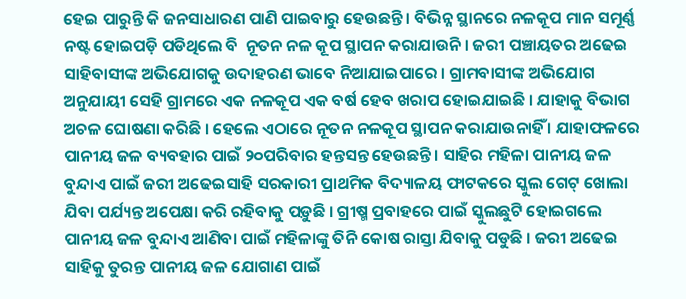ହେଇ ପାରୁନ୍ତି କି ଜନସାଧାରଣ ପାଣି ପାଇବାରୁ ହେଉଛନ୍ତି । ବିଭିନ୍ନ ସ୍ଥାନରେ ନଳକୂପ ମାନ ସମୂର୍ଣ୍ଣ ନଷ୍ଟ ହୋଇପଡ଼ି ପଡିଥିଲେ ବି  ନୂତନ ନଳ କୂପ ସ୍ଥାପନ କରାଯାଉନି । ଜରୀ ପଞ୍ଚାୟତର ଅଢେଇ ସାହିବାସୀଙ୍କ ଅଭିଯୋଗକୁ ଉଦାହରଣ ଭାବେ ନିଆଯାଇପାରେ । ଗ୍ରାମବାସୀଙ୍କ ଅଭିଯୋଗ ଅନୁଯାୟୀ ସେହି ଗ୍ରାମରେ ଏକ ନଳକୂପ ଏକ ବର୍ଷ ହେବ ଖରାପ ହୋଇଯାଇଛି । ଯାହାକୁ ବିଭାଗ ଅଚଳ ଘୋଷଣା କରିଛି । ହେଲେ ଏଠାରେ ନୂତନ ନଳକୂପ ସ୍ଥାପନ କରାଯାଉନାହିଁ । ଯାହାଫଳରେ ପାନୀୟ ଜଳ ବ୍ୟବହାର ପାଇଁ ୨୦ପରିବାର ହନ୍ତସନ୍ତ ହେଉଛନ୍ତି । ସାହିର ମହିଳା ପାନୀୟ ଜଳ ବୁନ୍ଦାଏ ପାଇଁ ଜରୀ ଅଢେଇସାହି ସରକାରୀ ପ୍ରାଥମିକ ବିଦ୍ୟାଳୟ ଫାଟକରେ ସ୍କୁଲ ଗେଟ୍‌ ଖୋଲା ଯିବା ପର୍ଯ୍ୟନ୍ତ ଅପେକ୍ଷା କରି ରହିବାକୁ ପଡ଼ୁଛି । ଗ୍ରୀଷ୍ମ ପ୍ରବାହରେ ପାଇଁ ସ୍କୁଲଛୁଟି ହୋଇଗଲେ ପାନୀୟ ଜଳ ବୁନ୍ଦାଏ ଆଣିବା ପାଇଁ ମହିଳାଙ୍କୁ ତିନି କୋଷ ରାସ୍ତା ଯିବାକୁ ପଡୁଛି । ଜରୀ ଅଢେଇ ସାହିକୁ ତୁରନ୍ତ ପାନୀୟ ଜଳ ଯୋଗାଣ ପାଇଁ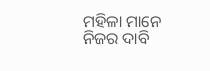ମହିଳା ମାନେ ନିଜର ଦାବି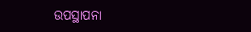ଉପସ୍ଥାପନା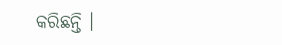କରିଛନ୍ତି ।